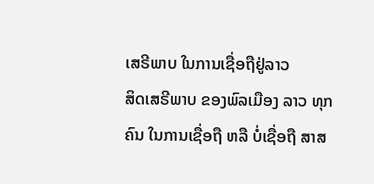ເສຣີພາບ ໃນການເຊື່ອຖືຢູ່ລາວ
ສິດເສຣີພາບ ຂອງພົລເມືອງ ລາວ ທຸກຄົນ ໃນການເຊື່ອຖື ຫລື ບໍ່ເຊື່ອຖື ສາສ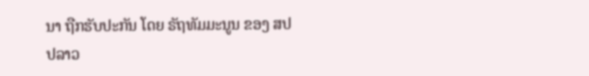ນາ ຖືກຮັບປະກັນ ໂດຍ ຣັຖທັມມະນູນ ຂອງ ສປປລາວ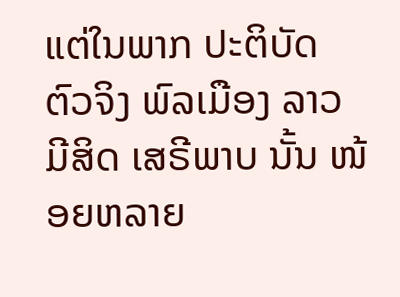ແຕ່ໃນພາກ ປະຕິບັດ ຕົວຈິງ ພົລເມືອງ ລາວ ມີສິດ ເສຣີພາບ ນັ້ນ ໜ້ອຍຫລາຍ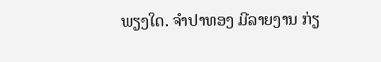ພຽງໃດ. ຈໍາປາທອງ ມີລາຍງານ ກ່ຽ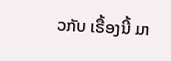ວກັບ ເຣື້ອງນີ້ ມາ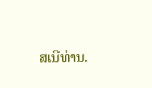ສເນີທ່ານ.